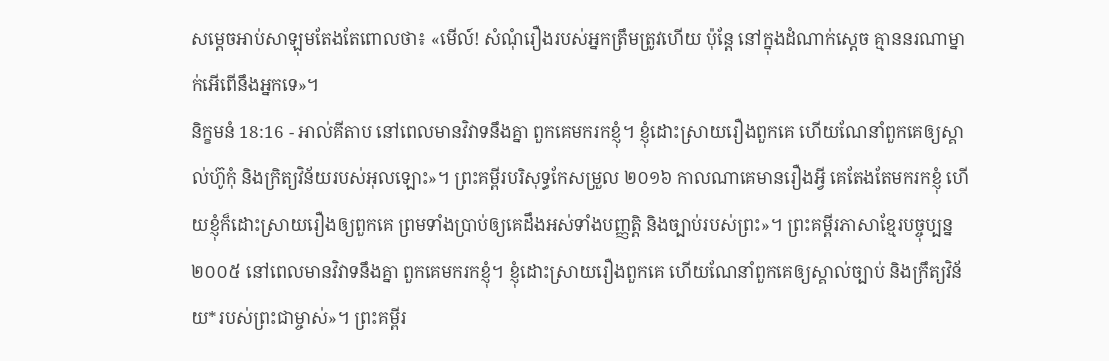សម្តេចអាប់សាឡុមតែងតែពោលថា៖ «មើល៍! សំណុំរឿងរបស់អ្នកត្រឹមត្រូវហើយ ប៉ុន្តែ នៅក្នុងដំណាក់ស្តេច គ្មាននរណាម្នាក់អើពើនឹងអ្នកទេ»។
និក្ខមនំ 18:16 - អាល់គីតាប នៅពេលមានវិវាទនឹងគ្នា ពួកគេមករកខ្ញុំ។ ខ្ញុំដោះស្រាយរឿងពួកគេ ហើយណែនាំពួកគេឲ្យស្គាល់ហ៊ូកុំ និងក្រិត្យវិន័យរបស់អុលឡោះ»។ ព្រះគម្ពីរបរិសុទ្ធកែសម្រួល ២០១៦ កាលណាគេមានរឿងអ្វី គេតែងតែមករកខ្ញុំ ហើយខ្ញុំក៏ដោះស្រាយរឿងឲ្យពួកគេ ព្រមទាំងប្រាប់ឲ្យគេដឹងអស់ទាំងបញ្ញត្តិ និងច្បាប់របស់ព្រះ»។ ព្រះគម្ពីរភាសាខ្មែរបច្ចុប្បន្ន ២០០៥ នៅពេលមានវិវាទនឹងគ្នា ពួកគេមករកខ្ញុំ។ ខ្ញុំដោះស្រាយរឿងពួកគេ ហើយណែនាំពួកគេឲ្យស្គាល់ច្បាប់ និងក្រឹត្យវិន័យ*របស់ព្រះជាម្ចាស់»។ ព្រះគម្ពីរ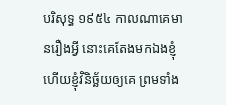បរិសុទ្ធ ១៩៥៤ កាលណាគេមានរឿងអ្វី នោះគេតែងមកឯងខ្ញុំ ហើយខ្ញុំវិនិច្ឆ័យឲ្យគេ ព្រមទាំង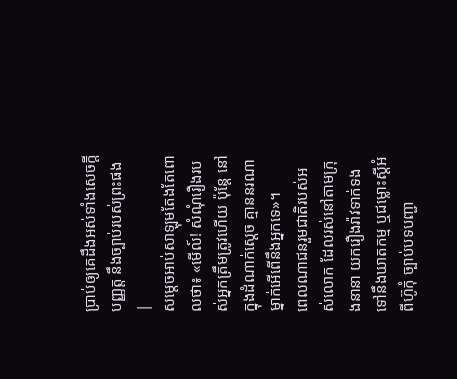ប្រាប់ឲ្យគេដឹងអស់ទាំងសេចក្ដីបញ្ញត្ត នឹងច្បាប់របស់ព្រះផង |
សម្តេចអាប់សាឡុមតែងតែពោលថា៖ «មើល៍! សំណុំរឿងរបស់អ្នកត្រឹមត្រូវហើយ ប៉ុន្តែ នៅក្នុងដំណាក់ស្តេច គ្មាននរណាម្នាក់អើពើនឹងអ្នកទេ»។
ពេលណាជនរួមជាតិរបស់អស់លោក ដែលរស់នៅតាមក្រុងនានា យករឿងរ៉ាវទាក់ទងទៅនឹងឃាតកម្ម ឬជម្លោះស្តីអំពីហ៊ូកុំ ច្បាប់បទបញ្ជា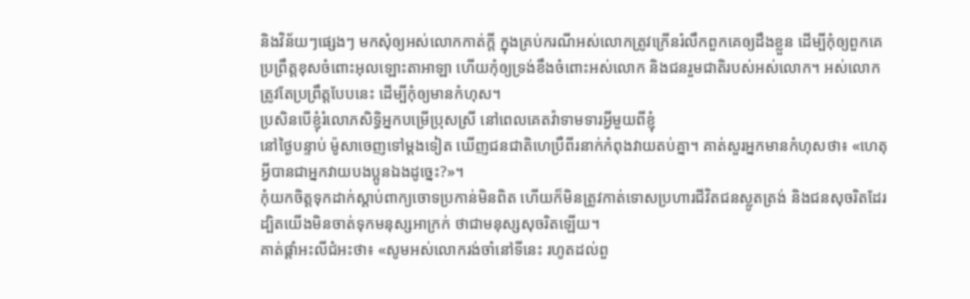និងវិន័យៗផ្សេងៗ មកសុំឲ្យអស់លោកកាត់ក្តី ក្នុងគ្រប់ករណីអស់លោកត្រូវក្រើនរំលឹកពួកគេឲ្យដឹងខ្លួន ដើម្បីកុំឲ្យពួកគេប្រព្រឹត្តខុសចំពោះអុលឡោះតាអាឡា ហើយកុំឲ្យទ្រង់ខឹងចំពោះអស់លោក និងជនរួមជាតិរបស់អស់លោក។ អស់លោកត្រូវតែប្រព្រឹត្តបែបនេះ ដើម្បីកុំឲ្យមានកំហុស។
ប្រសិនបើខ្ញុំរំលោភសិទ្ធិអ្នកបម្រើប្រុសស្រី នៅពេលគេតវ៉ាទាមទារអ្វីមួយពីខ្ញុំ
នៅថ្ងៃបន្ទាប់ ម៉ូសាចេញទៅម្តងទៀត ឃើញជនជាតិហេប្រឺពីរនាក់កំពុងវាយតប់គ្នា។ គាត់សួរអ្នកមានកំហុសថា៖ «ហេតុអ្វីបានជាអ្នកវាយបងប្អូនឯងដូច្នេះ?»។
កុំយកចិត្តទុកដាក់ស្តាប់ពាក្យចោទប្រកាន់មិនពិត ហើយក៏មិនត្រូវកាត់ទោសប្រហារជីវិតជនស្លូតត្រង់ និងជនសុចរិតដែរ ដ្បិតយើងមិនចាត់ទុកមនុស្សអាក្រក់ ថាជាមនុស្សសុចរិតឡើយ។
គាត់ផ្តាំអះលីជំអះថា៖ «សូមអស់លោករង់ចាំនៅទីនេះ រហូតដល់ពួ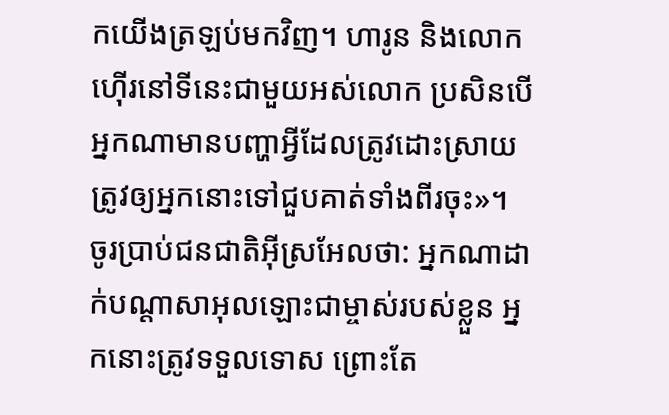កយើងត្រឡប់មកវិញ។ ហារូន និងលោកហ៊ើរនៅទីនេះជាមួយអស់លោក ប្រសិនបើអ្នកណាមានបញ្ហាអ្វីដែលត្រូវដោះស្រាយ ត្រូវឲ្យអ្នកនោះទៅជួបគាត់ទាំងពីរចុះ»។
ចូរប្រាប់ជនជាតិអ៊ីស្រអែលថា: អ្នកណាដាក់បណ្តាសាអុលឡោះជាម្ចាស់របស់ខ្លួន អ្នកនោះត្រូវទទួលទោស ព្រោះតែ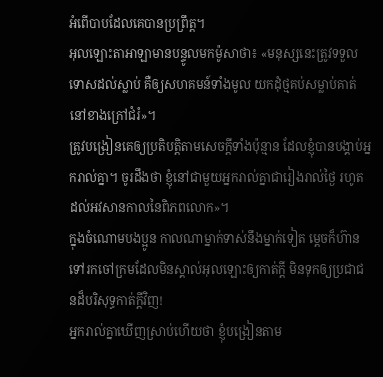អំពើបាបដែលគេបានប្រព្រឹត្ត។
អុលឡោះតាអាឡាមានបន្ទូលមកម៉ូសាថា៖ «មនុស្សនេះត្រូវទទួលទោសដល់ស្លាប់ គឺឲ្យសហគមន៍ទាំងមូល យកដុំថ្មគប់សម្លាប់គាត់ នៅខាងក្រៅជំរំ»។
ត្រូវបង្រៀនគេឲ្យប្រតិបត្ដិតាមសេចក្ដីទាំងប៉ុន្មាន ដែលខ្ញុំបានបង្គាប់អ្នករាល់គ្នា។ ចូរដឹងថា ខ្ញុំនៅជាមួយអ្នករាល់គ្នាជារៀងរាល់ថ្ងៃ រហូតដល់អវសានកាលនៃពិភពលោក»។
ក្នុងចំណោមបងប្អូន កាលណាម្នាក់ទាស់នឹងម្នាក់ទៀត ម្ដេចក៏ហ៊ានទៅរកចៅក្រមដែលមិនស្គាល់អុលឡោះឲ្យកាត់ក្ដី មិនទុកឲ្យប្រជាជនដ៏បរិសុទ្ធកាត់ក្ដីវិញ!
អ្នករាល់គ្នាឃើញស្រាប់ហើយថា ខ្ញុំបង្រៀនតាម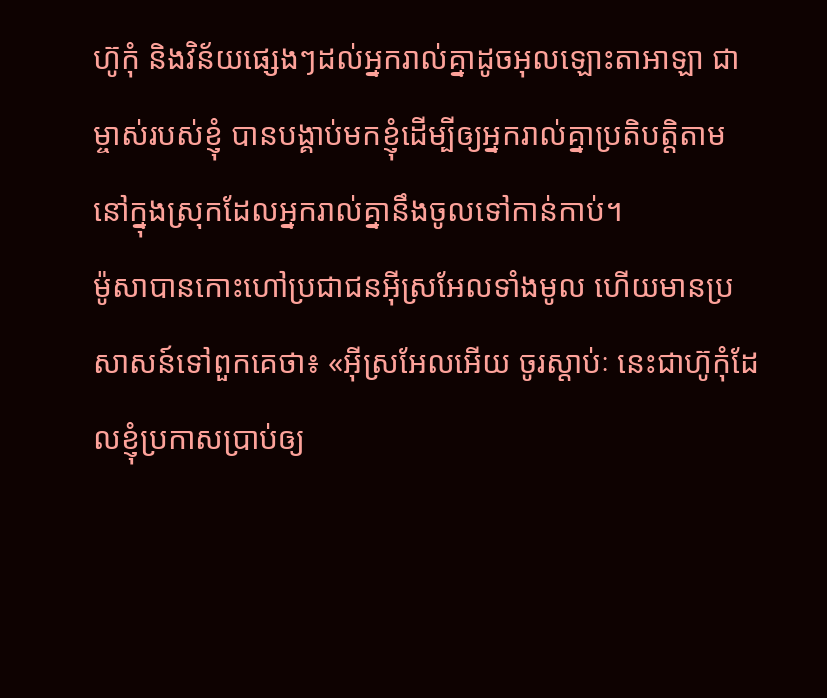ហ៊ូកុំ និងវិន័យផ្សេងៗដល់អ្នករាល់គ្នាដូចអុលឡោះតាអាឡា ជាម្ចាស់របស់ខ្ញុំ បានបង្គាប់មកខ្ញុំដើម្បីឲ្យអ្នករាល់គ្នាប្រតិបត្តិតាម នៅក្នុងស្រុកដែលអ្នករាល់គ្នានឹងចូលទៅកាន់កាប់។
ម៉ូសាបានកោះហៅប្រជាជនអ៊ីស្រអែលទាំងមូល ហើយមានប្រសាសន៍ទៅពួកគេថា៖ «អ៊ីស្រអែលអើយ ចូរស្តាប់ៈ នេះជាហ៊ូកុំដែលខ្ញុំប្រកាសប្រាប់ឲ្យ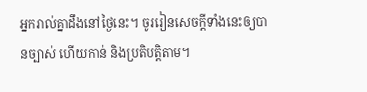អ្នករាល់គ្នាដឹងនៅថ្ងៃនេះ។ ចូររៀនសេចក្តីទាំងនេះឲ្យបានច្បាស់ ហើយកាន់ និងប្រតិបត្តិតាម។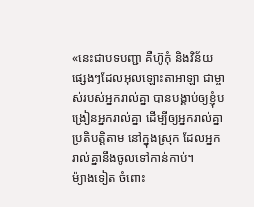«នេះជាបទបញ្ជា គឺហ៊ូកុំ និងវិន័យផ្សេងៗដែលអុលឡោះតាអាឡា ជាម្ចាស់របស់អ្នករាល់គ្នា បានបង្គាប់ឲ្យខ្ញុំបង្រៀនអ្នករាល់គ្នា ដើម្បីឲ្យអ្នករាល់គ្នាប្រតិបត្តិតាម នៅក្នុងស្រុក ដែលអ្នករាល់គ្នានឹងចូលទៅកាន់កាប់។
ម៉្យាងទៀត ចំពោះ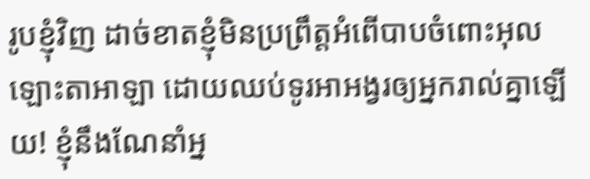រូបខ្ញុំវិញ ដាច់ខាតខ្ញុំមិនប្រព្រឹត្តអំពើបាបចំពោះអុលឡោះតាអាឡា ដោយឈប់ទូរអាអង្វរឲ្យអ្នករាល់គ្នាឡើយ! ខ្ញុំនឹងណែនាំអ្ន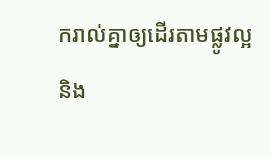ករាល់គ្នាឲ្យដើរតាមផ្លូវល្អ និង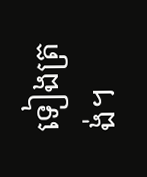ទៀងត្រង់។